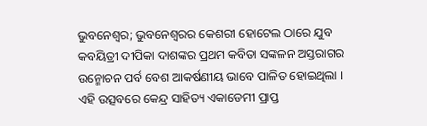ଭୁବନେଶ୍ବର; ଭୁବନେଶ୍ୱରର କେଶରୀ ହୋଟେଲ ଠାରେ ଯୁବ କବୟିତ୍ରୀ ଦୀପିକା ଦାଶଙ୍କର ପ୍ରଥମ କବିତା ସଙ୍କଳନ ଅସ୍ତରାଗର ଉନ୍ମୋଚନ ପର୍ବ ବେଶ ଆକର୍ଷଣୀୟ ଭାବେ ପାଳିତ ହୋଇଥିଲା । ଏହି ଉତ୍ସବରେ କେନ୍ଦ୍ର ସାହିତ୍ୟ ଏକାଡେମୀ ପ୍ରାପ୍ତ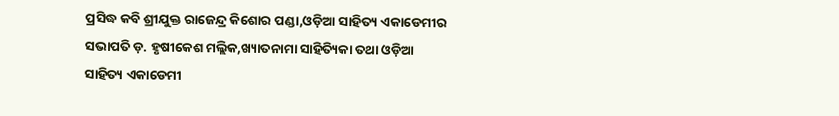ପ୍ରସିଦ୍ଧ କବି ଶ୍ରୀଯୁକ୍ତ ରାଜେନ୍ଦ୍ର କିଶୋର ପଣ୍ଡା,ଓଡ଼ିଆ ସାହିତ୍ୟ ଏକାଡେମୀର ସଭାପତି ଡ଼. ହୃଷୀକେଶ ମଲ୍ଲିକ,ଖ୍ୟାତନାମା ସାହିତ୍ୟିକା ତଥା ଓଡ଼ିଆ ସାହିତ୍ୟ ଏକାଡେମୀ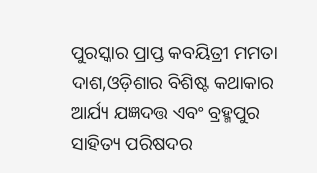ପୁରସ୍କାର ପ୍ରାପ୍ତ କବୟିତ୍ରୀ ମମତା ଦାଶ,ଓଡ଼ିଶାର ବିଶିଷ୍ଟ କଥାକାର ଆର୍ଯ୍ୟ ଯଜ୍ଞଦତ୍ତ ଏବଂ ବ୍ରହ୍ମପୁର ସାହିତ୍ୟ ପରିଷଦର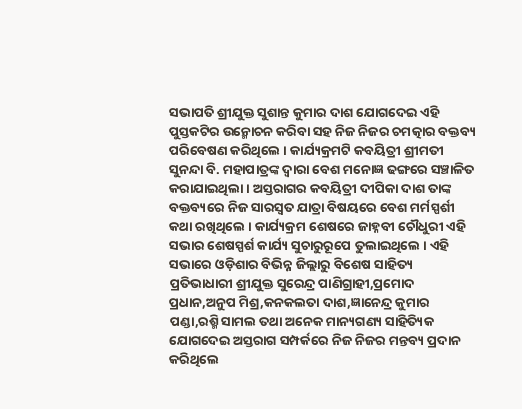ସଭାପତି ଶ୍ରୀଯୁକ୍ତ ସୁଶାନ୍ତ କୁମାର ଦାଶ ଯୋଗଦେଇ ଏହି ପୁସ୍ତକଟିର ଉନ୍ମୋଚନ କରିବା ସହ ନିଜ ନିଜର ଚମତ୍କାର ବକ୍ତବ୍ୟ ପରିବେଷଣ କରିଥିଲେ । କାର୍ଯ୍ୟକ୍ରମଟି କବୟିତ୍ରୀ ଶ୍ରୀମତୀ ସୁନନ୍ଦା ବି. ମହାପାତ୍ରଙ୍କ ଦ୍ଵାରା ବେଶ ମନୋଜ୍ଞ ଢଙ୍ଗରେ ସଞ୍ଚାଳିତ କରାଯାଇଥିଲା । ଅସ୍ତରାଗର କବୟିତ୍ରୀ ଦୀପିକା ଦାଶ ତାଙ୍କ ବକ୍ତବ୍ୟରେ ନିଜ ସାରସ୍ୱତ ଯାତ୍ରା ବିଷୟରେ ବେଶ ମର୍ମସ୍ପର୍ଶୀ କଥା ରଖିଥିଲେ । କାର୍ଯ୍ୟକ୍ରମ ଶେଷରେ ଜାହ୍ନବୀ ଚୌଧୁରୀ ଏହି ସଭାର ଶେଷସ୍ପର୍ଶ କାର୍ଯ୍ୟ ସୁଚାରୁରୂପେ ତୁଲାଇଥିଲେ । ଏହି ସଭାରେ ଓଡ଼ିଶାର ବିଭିନ୍ନ ଜିଲ୍ଲାରୁ ବିଶେଷ ସାହିତ୍ୟ ପ୍ରତିଭାଧାରୀ ଶ୍ରୀଯୁକ୍ତ ସୁରେନ୍ଦ୍ର ପାଣିଗ୍ରାହୀ,ପ୍ରମୋଦ ପ୍ରଧାନ,ଅନୁପ ମିଶ୍ର,କନକଲତା ଦାଶ,ଜ୍ଞାନେନ୍ଦ୍ର କୁମାର ପଣ୍ଡା,ରଶ୍ମି ସାମଲ ତଥା ଅନେକ ମାନ୍ୟଗଣ୍ୟ ସାହିତ୍ୟିକ ଯୋଗଦେଇ ଅସ୍ତରାଗ ସମ୍ପର୍କରେ ନିଜ ନିଜର ମନ୍ତବ୍ୟ ପ୍ରଦାନ କରିଥିଲେ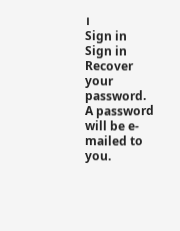।
Sign in
Sign in
Recover your password.
A password will be e-mailed to you.